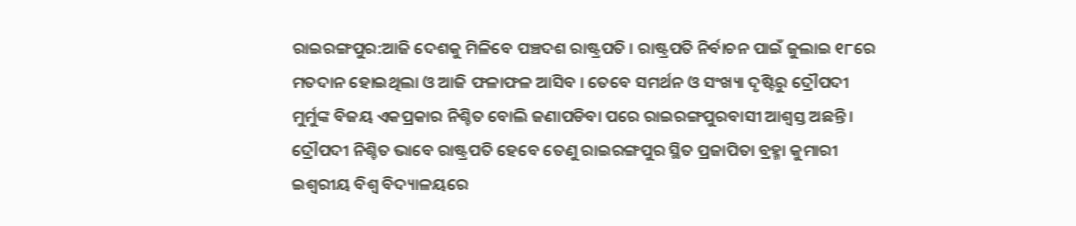ରାଇରଙ୍ଗପୁର:ଆଜି ଦେଶକୁ ମିଳିବେ ପଞ୍ଚଦଶ ରାଷ୍ଟ୍ରପତି । ରାଷ୍ଟ୍ରପତି ନିର୍ବାଚନ ପାଇଁ ଜୁଲାଇ ୧୮ରେ ମତଦାନ ହୋଇଥିଲା ଓ ଆଜି ଫଳାଫଳ ଆସିବ । ତେବେ ସମର୍ଥନ ଓ ସଂଖ୍ୟା ଦୃଷ୍ଟିରୁ ଦ୍ରୌପଦୀ ମୁର୍ମୁଙ୍କ ବିଜୟ ଏକପ୍ରକାର ନିଶ୍ଚିତ ବୋଲି ଜଣାପଡିବା ପରେ ରାଇରଙ୍ଗପୁରବାସୀ ଆଶ୍ବସ୍ତ ଅଛନ୍ତି । ଦ୍ରୌପଦୀ ନିଶ୍ଚିତ ଭାବେ ରାଷ୍ଟ୍ରପତି ହେବେ ତେଣୁ ରାଇରଙ୍ଗପୁର ସ୍ଥିତ ପ୍ରଜାପିତା ବ୍ରହ୍ମା କୁମାରୀ ଇଶ୍ବରୀୟ ବିଶ୍ବ ବିଦ୍ୟାଳୟରେ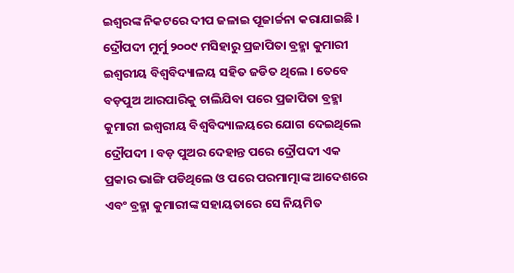ଇଶ୍ବରଙ୍କ ନିକଟରେ ଦୀପ ଜଳାଇ ପୂଜାର୍ଚ୍ଚନା କରାଯାଇଛି ।
ଦ୍ରୌପଦୀ ମୁର୍ମୁ ୨୦୦୯ ମସିହାରୁ ପ୍ରଜାପିତା ବ୍ରହ୍ମା କୁମାରୀ ଇଶ୍ବରୀୟ ବିଶ୍ବବିଦ୍ୟାଳୟ ସହିତ ଜଡିତ ଥିଲେ । ତେବେ ବଡ଼ପୁଅ ଆରପାରିକୁ ଚାଲିଯିବା ପରେ ପ୍ରଜାପିତା ବ୍ରହ୍ମା କୁମାରୀ ଇଶ୍ବରୀୟ ବିଶ୍ବବିଦ୍ୟାଳୟରେ ଯୋଗ ଦେଇଥିଲେ ଦ୍ରୌପଦୀ । ବଡ଼ ପୁଅର ଦେହାନ୍ତ ପରେ ଦ୍ରୌପଦୀ ଏକ ପ୍ରକାର ଭାଙ୍ଗି ପଡିଥିଲେ ଓ ପରେ ପରମାତ୍ମାଙ୍କ ଆଦେଶରେ ଏବଂ ବ୍ରହ୍ମା କୁମାରୀଙ୍କ ସହାୟତାରେ ସେ ନିୟମିତ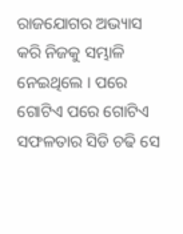ରାଜଯୋଗର ଅଭ୍ୟାସ କରି ନିଜକୁ ସମ୍ଭାଳି ନେଇଥିଲେ । ପରେ ଗୋଟିଏ ପରେ ଗୋଟିଏ ସଫଳତାର ସିଡି ଚଢି ସେ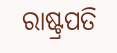ରାଷ୍ଟ୍ରପତି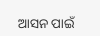ଆସନ ପାଇଁ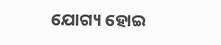ଯୋଗ୍ୟ ହୋଇ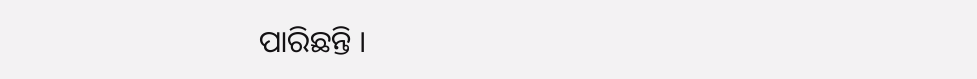ପାରିଛନ୍ତି ।